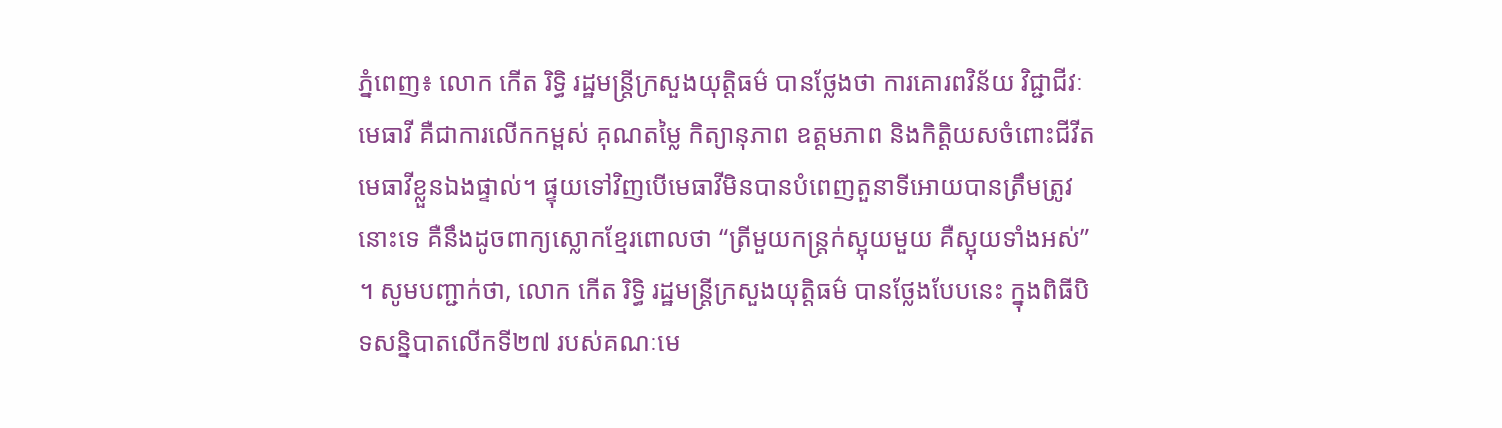ភ្នំពេញ៖ លោក កើត រិទ្ធិ រដ្ឋមន្ត្រីក្រសួងយុត្តិធម៌ បានថ្លែងថា ការគោរពវិន័យ វិជ្ជាជីវៈមេធាវី គឺជាការលើកកម្ពស់ គុណតម្លៃ កិត្យានុភាព ឧត្តមភាព និងកិត្តិយសចំពោះជីវីតមេធាវីខ្លួនឯងផ្ទាល់។ ផ្ទុយទៅវិញបើមេធាវីមិនបានបំពេញតួនាទីអោយបានត្រឹមត្រូវនោះទេ គឺនឹងដូចពាក្យស្លោកខ្មែរពោលថា “ត្រីមួយកន្ត្រក់ស្អុយមួយ គឺស្អុយទាំងអស់” ។ សូមបញ្ជាក់ថា, លោក កើត រិទ្ធិ រដ្ឋមន្ត្រីក្រសួងយុត្តិធម៌ បានថ្លែងបែបនេះ ក្នុងពិធីបិទសន្និបាតលើកទី២៧ របស់គណៈមេ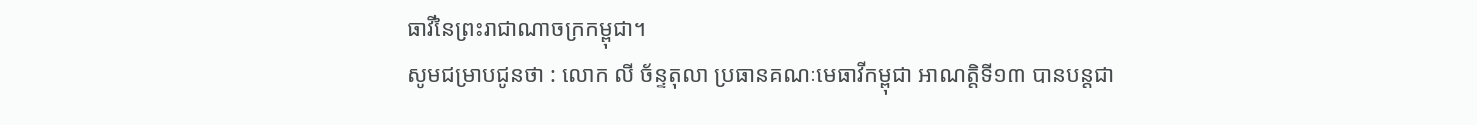ធាវីនៃព្រះរាជាណាចក្រកម្ពុជា។
សូមជម្រាបជូនថា : លោក លី ច័ន្ទតុលា ប្រធានគណៈមេធាវីកម្ពុជា អាណត្តិទី១៣ បានបន្តជា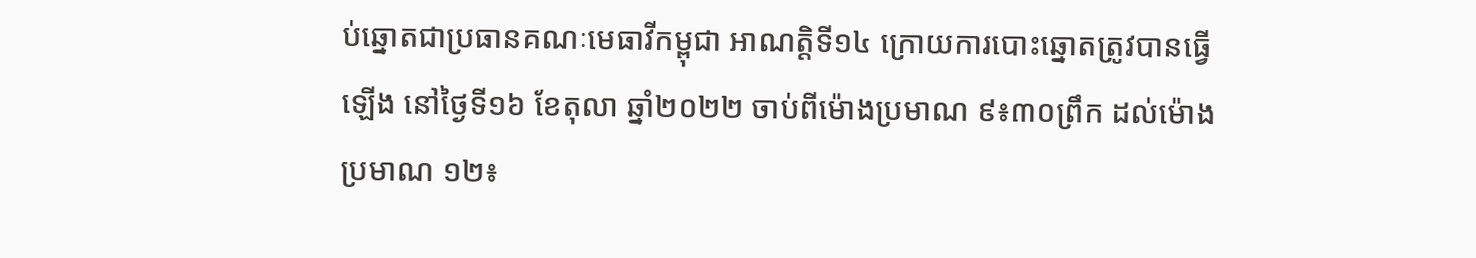ប់ឆ្នោតជាប្រធានគណៈមេធាវីកម្ពុជា អាណត្តិទី១៤ ក្រោយការបោះឆ្នោតត្រូវបានធ្វើឡើង នៅថ្ងៃទី១៦ ខែតុលា ឆ្នាំ២០២២ ចាប់ពីម៉ោងប្រមាណ ៩៖៣០ព្រឹក ដល់ម៉ោងប្រមាណ ១២៖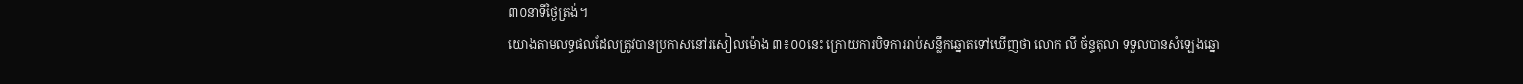៣០នាទីថ្ងៃត្រង់។
យោងតាមលទ្ធផលដែលត្រូវបានប្រកាសនៅរសៀលម៉ោង ៣៖០០នេះ ក្រោយការបិទការរាប់សន្លឹកឆ្នោតទៅឃើញថា លោក លី ច័ន្ទតុលា ទទួលបានសំឡេងឆ្នោ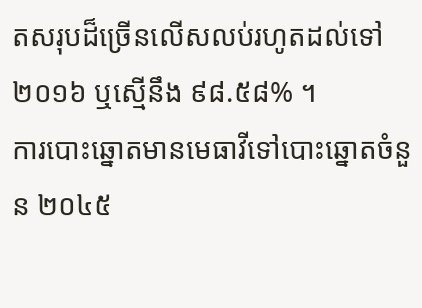តសរុបដ៏ច្រើនលើសលប់រហូតដល់ទៅ ២០១៦ ឬស្មើនឹង ៩៨.៥៨% ។
ការបោះឆ្នោតមានមេធាវីទៅបោះឆ្នោតចំនួន ២០៤៥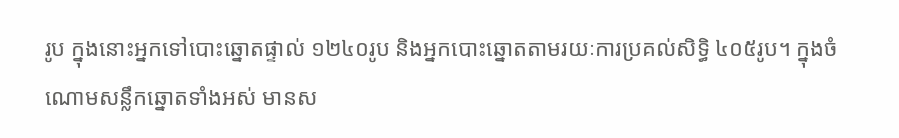រូប ក្នុងនោះអ្នកទៅបោះឆ្នោតផ្ទាល់ ១២៤០រូប និងអ្នកបោះឆ្នោតតាមរយៈការប្រគល់សិទ្ធិ ៤០៥រូប។ ក្នុងចំណោមសន្លឹកឆ្នោតទាំងអស់ មានស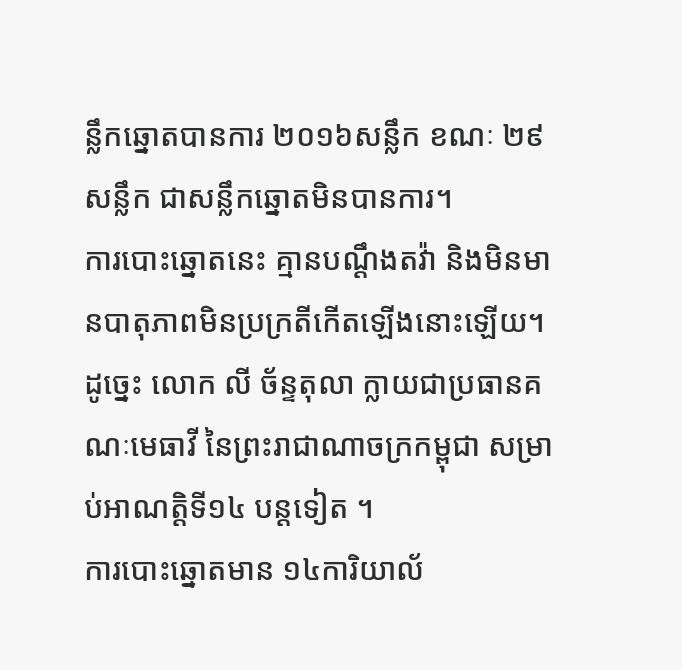ន្លឹកឆ្នោតបានការ ២០១៦សន្លឹក ខណៈ ២៩សន្លឹក ជាសន្លឹកឆ្នោតមិនបានការ។
ការបោះឆ្នោតនេះ គ្មានបណ្តឹងតវ៉ា និងមិនមានបាតុភាពមិនប្រក្រតីកើតឡើងនោះឡើយ។ ដូច្នេះ លោក លី ច័ន្ទតុលា ក្លាយជាប្រធានគណៈមេធាវី នៃព្រះរាជាណាចក្រកម្ពុជា សម្រាប់អាណត្ដិទី១៤ បន្តទៀត ។
ការបោះឆ្នោតមាន ១៤ការិយាល័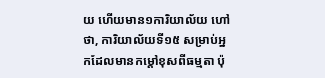យ ហើយមាន១ការិយាល័យ ហៅថា, ការិយាល័យទី១៥ សម្រាប់អ្នកដែលមានកម្តៅខុសពីធម្មតា ប៉ុ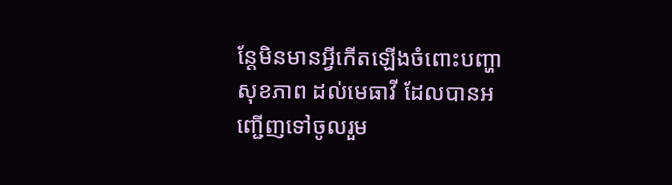ន្តែមិនមានអ្វីកើតឡើងចំពោះបញ្ហាសុខភាព ដល់មេធាវី ដែលបានអញ្ជើញទៅចូលរួម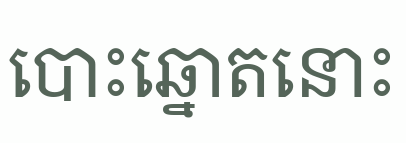បោះឆ្នោតនោះ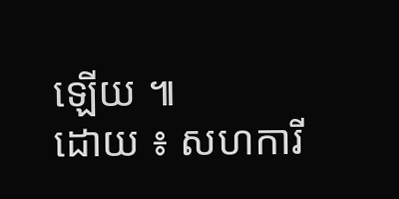ឡើយ ៕
ដោយ ៖ សហការី